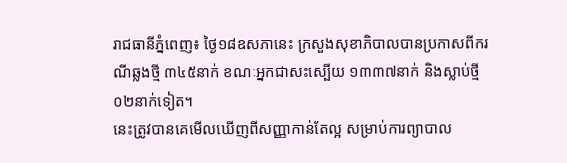រាជធានីភ្នំពេញ៖ ថ្ងៃ១៨ឧសភានេះ ក្រសួងសុខាភិបាលបានប្រកាសពីករណីឆ្លងថ្មី ៣៤៥នាក់ ខណៈអ្នកជាសះស្បើយ ១៣៣៧នាក់ និងស្លាប់ថ្មី ០២នាក់ទៀត។
នេះត្រូវបានគេមើលឃើញពីសញ្ញាកាន់តែល្អ សម្រាប់ការព្យាបាល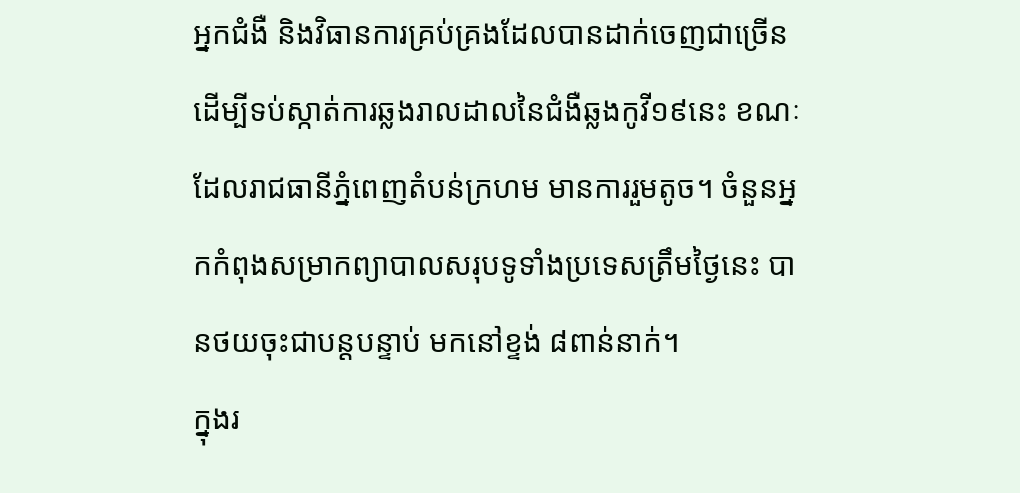អ្នកជំងឺ និងវិធានការគ្រប់គ្រងដែលបានដាក់ចេញជាច្រើន ដើម្បីទប់ស្កាត់ការឆ្លងរាលដាលនៃជំងឺឆ្លងកូវី១៩នេះ ខណៈដែលរាជធានីភ្នំពេញតំបន់ក្រហម មានការរួមតូច។ ចំនួនអ្នកកំពុងសម្រាកព្យាបាលសរុបទូទាំងប្រទេសត្រឹមថ្ងៃនេះ បានថយចុះជាបន្តបន្ទាប់ មកនៅខ្ទង់ ៨ពាន់នាក់។
ក្នុងរ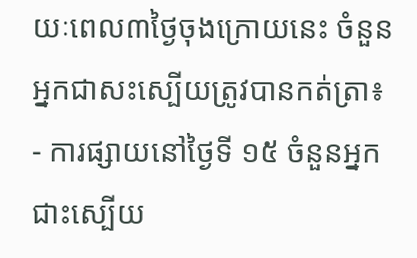យៈពេល៣ថ្ងៃចុងក្រោយនេះ ចំនួនអ្នកជាសះស្បើយត្រូវបានកត់ត្រា៖
- ការផ្សាយនៅថ្ងៃទី ១៥ ចំនួនអ្នកជាះស្បើយ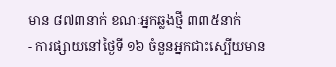មាន ៨៧៣នាក់ ខណៈអ្នកឆ្លងថ្មី ៣៣៥នាក់
- ការផ្សាយនៅថ្ងៃទី ១៦ ចំនួនអ្នកជាះស្បើយមាន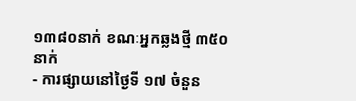១៣៨០នាក់ ខណៈអ្នកឆ្លងថ្មី ៣៥០នាក់
- ការផ្សាយនៅថ្ងៃទី ១៧ ចំនួន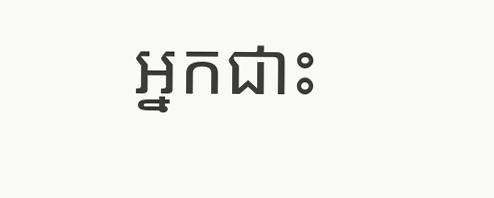អ្នកជាះ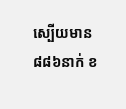ស្បើយមាន ៨៨៦នាក់ ខ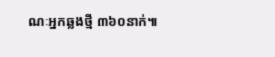ណៈអ្នកឆ្លងថ្មី ៣៦០នាក់៕